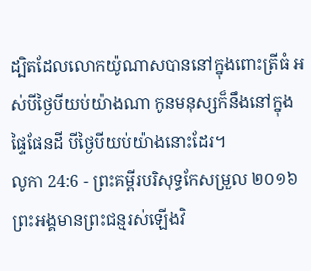ដ្បិតដែលលោកយ៉ូណាសបាននៅក្នុងពោះត្រីធំ អស់បីថ្ងៃបីយប់យ៉ាងណា កូនមនុស្សក៏នឹងនៅក្នុងផ្ទៃផែនដី បីថ្ងៃបីយប់យ៉ាងនោះដែរ។
លូកា 24:6 - ព្រះគម្ពីរបរិសុទ្ធកែសម្រួល ២០១៦ ព្រះអង្គមានព្រះជន្មរស់ឡើងវិ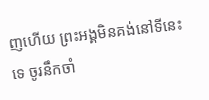ញហើយ ព្រះអង្គមិនគង់នៅទីនេះទេ ចូរនឹកចាំ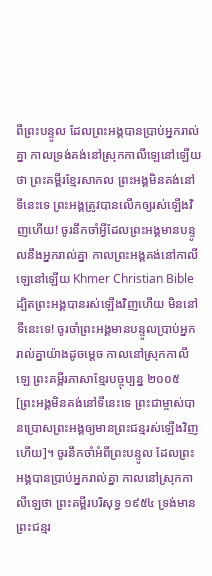ពីព្រះបន្ទូល ដែលព្រះអង្គបានប្រាប់អ្នករាល់គ្នា កាលទ្រង់គង់នៅស្រុកកាលីឡេនៅឡើយថា ព្រះគម្ពីរខ្មែរសាកល ព្រះអង្គមិនគង់នៅទីនេះទេ ព្រះអង្គត្រូវបានលើកឲ្យរស់ឡើងវិញហើយ! ចូរនឹកចាំអ្វីដែលព្រះអង្គមានបន្ទូលនឹងអ្នករាល់គ្នា កាលព្រះអង្គគង់នៅកាលីឡេនៅឡើយ Khmer Christian Bible ដ្បិតព្រះអង្គបានរស់ឡើងវិញហើយ មិននៅទីនេះទេ! ចូរចាំព្រះអង្គមានបន្ទូលប្រាប់អ្នករាល់គ្នាយ៉ាងដូចម្ដេច កាលនៅស្រុកកាលីឡេ ព្រះគម្ពីរភាសាខ្មែរបច្ចុប្បន្ន ២០០៥ [ព្រះអង្គមិនគង់នៅទីនេះទេ ព្រះជាម្ចាស់បានប្រោសព្រះអង្គឲ្យមានព្រះជន្មរស់ឡើងវិញហើយ]។ ចូរនឹកចាំអំពីព្រះបន្ទូល ដែលព្រះអង្គបានប្រាប់អ្នករាល់គ្នា កាលនៅស្រុកកាលីឡេថា ព្រះគម្ពីរបរិសុទ្ធ ១៩៥៤ ទ្រង់មានព្រះជន្មរ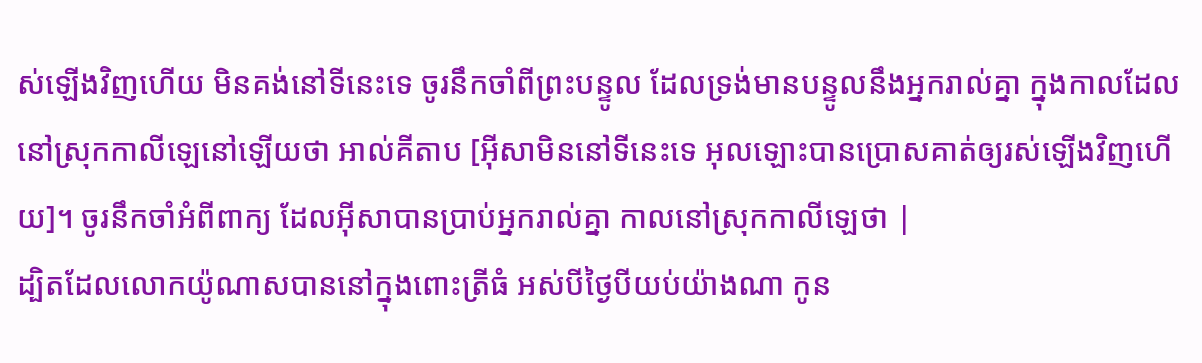ស់ឡើងវិញហើយ មិនគង់នៅទីនេះទេ ចូរនឹកចាំពីព្រះបន្ទូល ដែលទ្រង់មានបន្ទូលនឹងអ្នករាល់គ្នា ក្នុងកាលដែលនៅស្រុកកាលីឡេនៅឡើយថា អាល់គីតាប [អ៊ីសាមិននៅទីនេះទេ អុលឡោះបានប្រោសគាត់ឲ្យរស់ឡើងវិញហើយ]។ ចូរនឹកចាំអំពីពាក្យ ដែលអ៊ីសាបានប្រាប់អ្នករាល់គ្នា កាលនៅស្រុកកាលីឡេថា |
ដ្បិតដែលលោកយ៉ូណាសបាននៅក្នុងពោះត្រីធំ អស់បីថ្ងៃបីយប់យ៉ាងណា កូន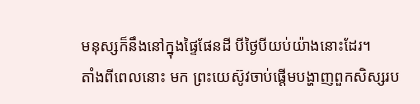មនុស្សក៏នឹងនៅក្នុងផ្ទៃផែនដី បីថ្ងៃបីយប់យ៉ាងនោះដែរ។
តាំងពីពេលនោះ មក ព្រះយេស៊ូវចាប់ផ្តើមបង្ហាញពួកសិស្សរប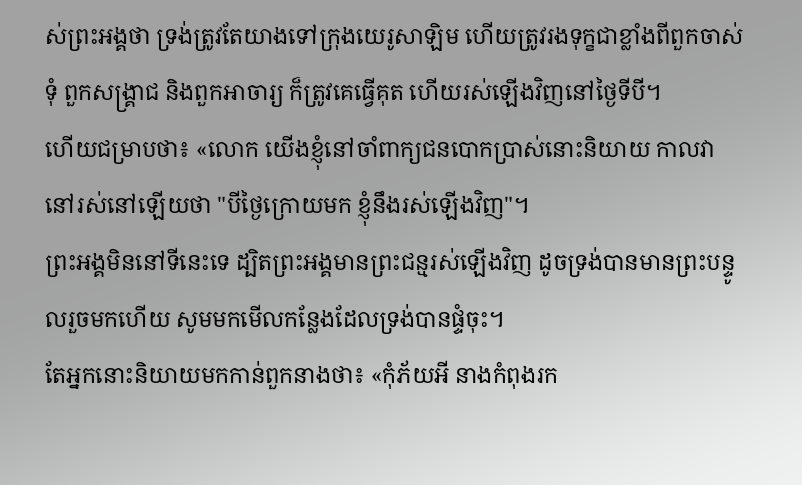ស់ព្រះអង្គថា ទ្រង់ត្រូវតែយាងទៅក្រុងយេរូសាឡិម ហើយត្រូវរងទុក្ខជាខ្លាំងពីពួកចាស់ទុំ ពួកសង្គ្រាជ និងពួកអាចារ្យ ក៏ត្រូវគេធ្វើគុត ហើយរស់ឡើងវិញនៅថ្ងៃទីបី។
ហើយជម្រាបថា៖ «លោក យើងខ្ញុំនៅចាំពាក្យជនបោកប្រាស់នោះនិយាយ កាលវានៅរស់នៅឡើយថា "បីថ្ងៃក្រោយមក ខ្ញុំនឹងរស់ឡើងវិញ"។
ព្រះអង្គមិននៅទីនេះទេ ដ្បិតព្រះអង្គមានព្រះជន្មរស់ឡើងវិញ ដូចទ្រង់បានមានព្រះបន្ទូលរួចមកហើយ សូមមកមើលកន្លែងដែលទ្រង់បានផ្ទំចុះ។
តែអ្នកនោះនិយាយមកកាន់ពួកនាងថា៖ «កុំភ័យអី នាងកំពុងរក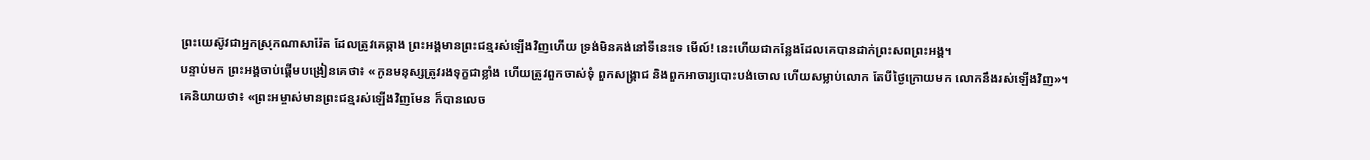ព្រះយេស៊ូវជាអ្នកស្រុកណាសារ៉ែត ដែលត្រូវគេឆ្កាង ព្រះអង្គមានព្រះជន្មរស់ឡើងវិញហើយ ទ្រង់មិនគង់នៅទីនេះទេ មើល៍! នេះហើយជាកន្លែងដែលគេបានដាក់ព្រះសពព្រះអង្គ។
បន្ទាប់មក ព្រះអង្គចាប់ផ្ដើមបង្រៀនគេថា៖ «កូនមនុស្សត្រូវរងទុក្ខជាខ្លាំង ហើយត្រូវពួកចាស់ទុំ ពួកសង្គ្រាជ និងពួកអាចារ្យបោះបង់ចោល ហើយសម្លាប់លោក តែបីថ្ងៃក្រោយមក លោកនឹងរស់ឡើងវិញ»។
គេនិយាយថា៖ «ព្រះអម្ចាស់មានព្រះជន្មរស់ឡើងវិញមែន ក៏បានលេច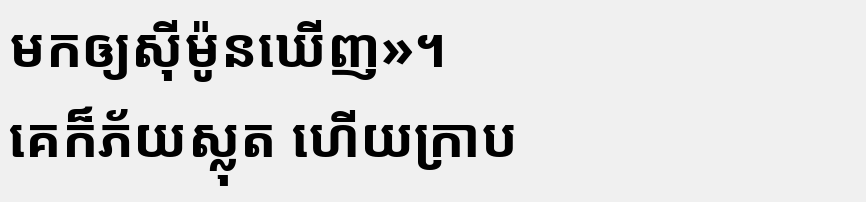មកឲ្យស៊ីម៉ូនឃើញ»។
គេក៏ភ័យស្លុត ហើយក្រាប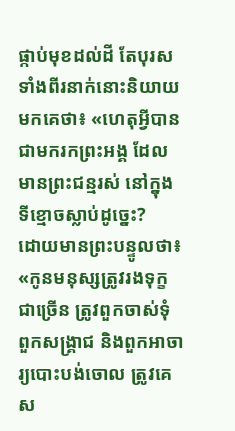ផ្កាប់មុខដល់ដី តែបុរសទាំងពីរនាក់នោះនិយាយមកគេថា៖ «ហេតុអ្វីបានជាមករកព្រះអង្គ ដែលមានព្រះជន្មរស់ នៅក្នុងទីខ្មោចស្លាប់ដូច្នេះ?
ដោយមានព្រះបន្ទូលថា៖ «កូនមនុស្សត្រូវរងទុក្ខជាច្រើន ត្រូវពួកចាស់ទុំ ពួកសង្គ្រាជ និងពួកអាចារ្យបោះបង់ចោល ត្រូវគេស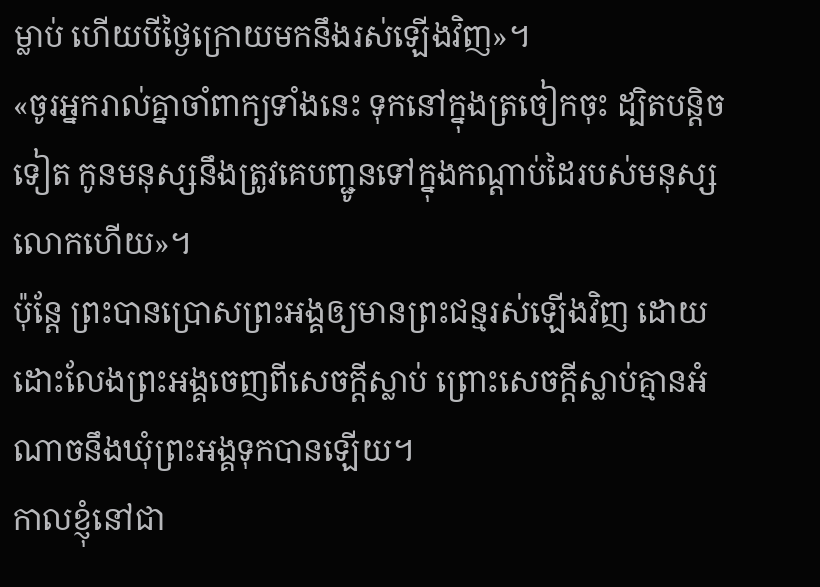ម្លាប់ ហើយបីថ្ងៃក្រោយមកនឹងរស់ឡើងវិញ»។
«ចូរអ្នករាល់គ្នាចាំពាក្យទាំងនេះ ទុកនៅក្នុងត្រចៀកចុះ ដ្បិតបន្តិចទៀត កូនមនុស្សនឹងត្រូវគេបញ្ជូនទៅក្នុងកណ្តាប់ដៃរបស់មនុស្សលោកហើយ»។
ប៉ុន្តែ ព្រះបានប្រោសព្រះអង្គឲ្យមានព្រះជន្មរស់ឡើងវិញ ដោយដោះលែងព្រះអង្គចេញពីសេចក្តីស្លាប់ ព្រោះសេចក្តីស្លាប់គ្មានអំណាចនឹងឃុំព្រះអង្គទុកបានឡើយ។
កាលខ្ញុំនៅជា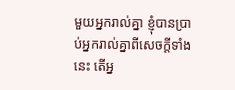មួយអ្នករាល់គ្នា ខ្ញុំបានប្រាប់អ្នករាល់គ្នាពីសេចក្ដីទាំងនេះ តើអ្ន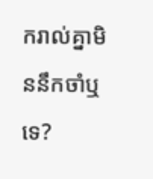ករាល់គ្នាមិននឹកចាំឬទេ?